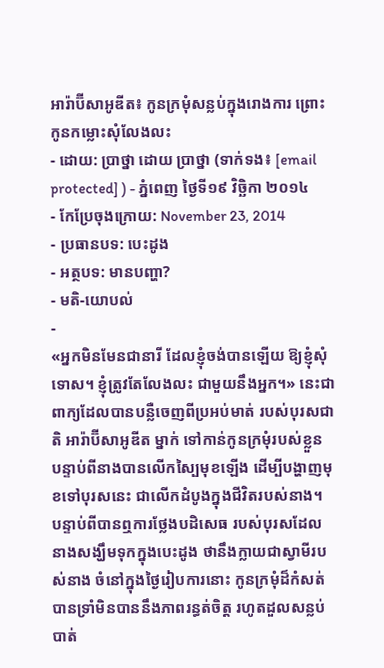អារ៉ាប៊ីសាអូឌីត៖ កូនក្រមុំសន្លប់ក្នុងរោងការ ព្រោះកូនកម្លោះសុំលែងលះ
- ដោយ: ប្រាថ្នា ដោយ ប្រាថ្នា (ទាក់ទង៖ [email protected] ) - ភ្នំពេញ ថ្ងៃទី១៩ វិច្ឆិកា ២០១៤
- កែប្រែចុងក្រោយ: November 23, 2014
- ប្រធានបទ: បេះដូង
- អត្ថបទ: មានបញ្ហា?
- មតិ-យោបល់
-
«អ្នកមិនមែនជានារី ដែលខ្ញុំចង់បានឡើយ ឱ្យខ្ញុំសុំទោស។ ខ្ញុំត្រូវតែលែងលះ ជាមួយនឹងអ្នក។» នេះជាពាក្យដែលបានបន្លឺចេញពីប្រអប់មាត់ របស់បុរសជាតិ អារ៉ាប៊ីសាអូឌីត ម្នាក់ ទៅកាន់កូនក្រមុំរបស់ខ្លួន បន្ទាប់ពីនាងបានលើកស្បៃមុខឡើង ដើម្បីបង្ហាញមុខទៅបុរសនេះ ជាលើកដំបូងក្នុងជីវិតរបស់នាង។
បន្ទាប់ពីបានឮការថ្លែងបដិសេធ របស់បុរសដែលនាងសង្ឃឹមទុកក្នុងបេះដូង ថានឹងក្លាយជាស្វាមីរបស់នាង ចំនៅក្នុងថ្ងៃរៀបការនោះ កូនក្រមុំដ៏កំសត់ បានទ្រាំមិនបាននឹងភាពរន្ធត់ចិត្ត រហូតដួលសន្លប់បាត់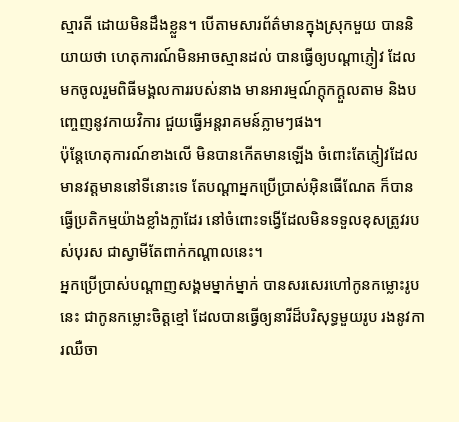ស្មារតី ដោយមិនដឹងខ្លួន។ បើតាមសារព័ត៌មានក្នុងស្រុកមួយ បាននិយាយថា ហេតុការណ៍មិនអាចស្មានដល់ បានធ្វើឲ្យបណ្ដាភ្ញៀវ ដែលមកចូលរួមពិធីមង្គលការរបស់នាង មានអារម្មណ៍ក្ដុកក្ដួលតាម និងបញ្ចេញនូវកាយវិការ ជួយធ្វើអន្តរាគមន៍ភ្លាមៗផង។
ប៉ុន្តែហេតុការណ៍ខាងលើ មិនបានកើតមានឡើង ចំពោះតែភ្ញៀវដែលមានវត្តមាននៅទីនោះទេ តែបណ្ដាអ្នកប្រើប្រាស់អ៊ិនធើណែត ក៏បានធ្វើប្រតិកម្មយ៉ាងខ្លាំងក្លាដែរ នៅចំពោះទង្វើដែលមិនទទួលខុសត្រូវរបស់បុរស ជាស្វាមីតែពាក់កណ្ដាលនេះ។
អ្នកប្រើប្រាស់បណ្តាញសង្គមម្នាក់ម្នាក់ បានសរសេរហៅកូនកម្លោះរូបនេះ ជាកូនកម្លោះចិត្តខ្មៅ ដែលបានធ្វើឲ្យនារីដ៏បរិសុទ្ធមួយរូប រងនូវការឈឺចា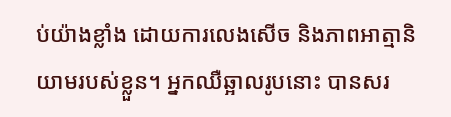ប់យ៉ាងខ្លាំង ដោយការលេងសើច និងភាពអាត្មានិយាមរបស់ខ្លួន។ អ្នកឈឺឆ្អាលរូបនោះ បានសរ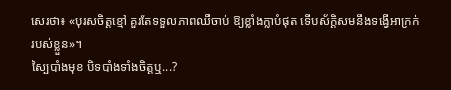សេរថា៖ «បុរសចិត្តខ្មៅ គួរតែទទួលភាពឈឺចាប់ ឱ្យខ្លាំងក្លាបំផុត ទើបស័ក្ដិសមនឹងទង្វើអាក្រក់របស់ខ្លួន»។
ស្បៃបាំងមុខ បិទបាំងទាំងចិត្តឬ...?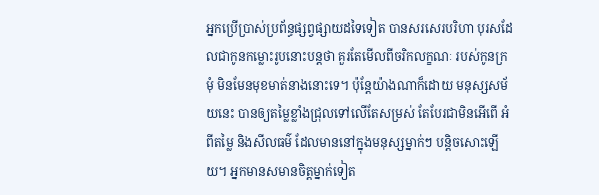អ្នកប្រើប្រាស់ប្រព័ន្ធផ្សព្វផ្សាយដទៃទៀត បានសរសេរបរិហា បុរសដែលជាកូនកម្លោះរូបនោះបន្តថា គួរតែមើលពីចរិកលក្ខណៈ របស់កូនក្រមុំ មិនមែនមុខមាត់នាងនោះទេ។ ប៉ុន្តែយ៉ាងណាក៏ដោយ មនុស្សសម័យនេះ បានឲ្យតម្លៃខ្លាំងជ្រុលទៅលើតែសម្រស់ តែបែរជាមិនអើពើ អំពីតម្លៃ និងសីលធម៌ ដែលមាននៅក្នុងមនុស្សម្នាក់ៗ បន្តិចសោះឡើយ។ អ្នកមានសមានចិត្តម្នាក់ទៀត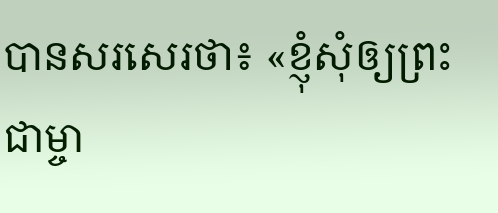បានសរសេរថា៖ «ខ្ញុំសុំឲ្យព្រះជាម្ចា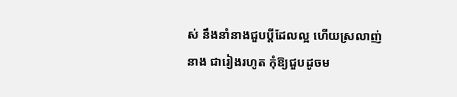ស់ នឹងនាំនាងជួបប្តីដែលល្អ ហើយស្រលាញ់នាង ជារៀងរហូត កុំឱ្យជួបដូចម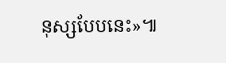នុស្សបែបនេះ»៕